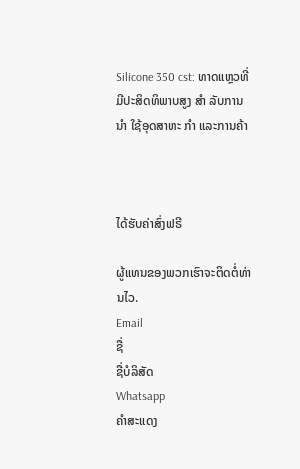Silicone 350 cst: ທາດແຫຼວທີ່ມີປະສິດທິພາບສູງ ສໍາ ລັບການ ນໍາ ໃຊ້ອຸດສາຫະ ກໍາ ແລະການຄ້າ



ໄດ້ຮັບຄ່າສົ່ງຟຣີ

ຜູ້ແທນຂອງພວກເຮົາຈະຕິດຕໍ່ທ່ານໄວ.
Email
ຊື່
ຊື່ບໍລິສັດ
Whatsapp
ຄຳສະແດງ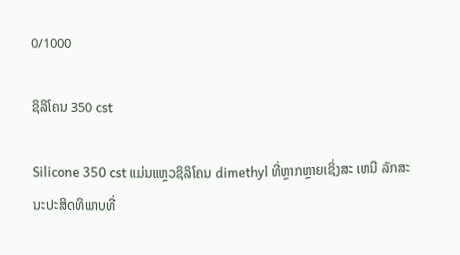0/1000

ຊິລິໂຄນ 350 cst

Silicone 350 cst ແມ່ນແຫຼວຊິລິໂຄນ dimethyl ທີ່ຫຼາກຫຼາຍເຊິ່ງສະ ເຫນີ ລັກສະນະປະສິດທິພາບທີ່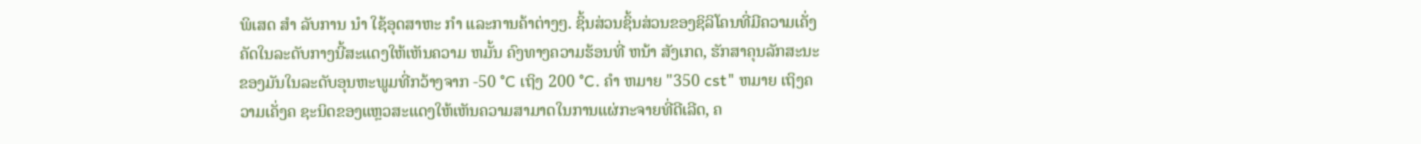ພິເສດ ສໍາ ລັບການ ນໍາ ໃຊ້ອຸດສາຫະ ກໍາ ແລະການຄ້າຕ່າງໆ. ຊິ້ນສ່ວນຊິ້ນສ່ວນຂອງຊິລິໂຄນທີ່ມີຄວາມເຄັ່ງຄັດໃນລະດັບກາງນີ້ສະແດງໃຫ້ເຫັນຄວາມ ຫມັ້ນ ຄົງທາງຄວາມຮ້ອນທີ່ ຫນ້າ ສັງເກດ, ຮັກສາຄຸນລັກສະນະຂອງມັນໃນລະດັບອຸນຫະພູມທີ່ກວ້າງຈາກ -50 °C ເຖິງ 200 °C. ຄໍາ ຫມາຍ "350 cst" ຫມາຍ ເຖິງຄວາມເຄັ່ງຄ ຊະນິດຂອງແຫຼວສະແດງໃຫ້ເຫັນຄວາມສາມາດໃນການແຜ່ກະຈາຍທີ່ດີເລີດ, ຄ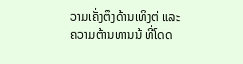ວາມເຄັ່ງຕຶງດ້ານເທິງຕ່ ແລະຄວາມຕ້ານທານນ້ ທີ່ໂດດ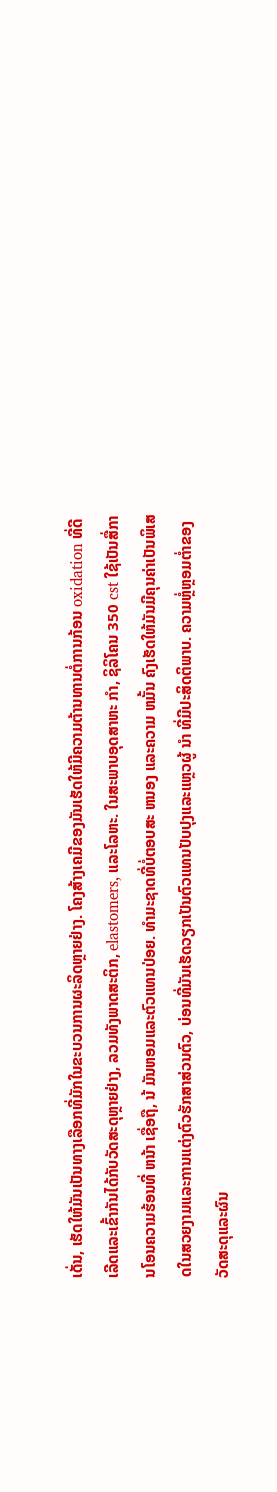ເດັ່ນ, ເຮັດໃຫ້ມັນເປັນທາງເລືອກທີ່ມັກໃນຂະບວນການຜະລິດຫຼາຍຢ່າງ. ໂຄງສ້າງເຄມີຂອງມັນເຮັດໃຫ້ມີຄວາມຕ້ານທານຕໍ່ການກ້ອນ oxidation ທີ່ດີເລີດແລະເຂົ້າກັນໄດ້ກັບວັດສະດຸຫຼາຍຢ່າງ, ລວມທັງພາດສະຕິກ, elastomers, ແລະໂລຫະ. ໃນສະພາບອຸດສາຫະ ກໍາ, ຊິລິໂຄນ 350 cst ໃຊ້ເປັນສື່ການໂອນຄວາມຮ້ອນທີ່ ຫນ້າ ເຊື່ອຖື, ນ້ ມັນຫອມແລະຕົວແທນປ່ອຍ. ທໍາມະຊາດທີ່ບໍ່ຕອບສະ ຫນອງ ແລະຄວາມ ຫມັ້ນ ຄົງເຮັດໃຫ້ມັນມີຄຸນຄ່າເປັນພິເສດໃນສວຍງາມແລະການແຕ່ງຕົວຮັກສາສ່ວນຕົວ, ບ່ອນທີ່ມັນເຮັດວຽກເປັນຕົວແທນປັບປຸງແລະແຫຼວຜູ້ ນໍາ ທີ່ມີປະສິດຕິພາບ. ຄວາມຫຼໍ່ຫຼອມຕ່ຳຂອງວັດສະດຸແລະຜົນ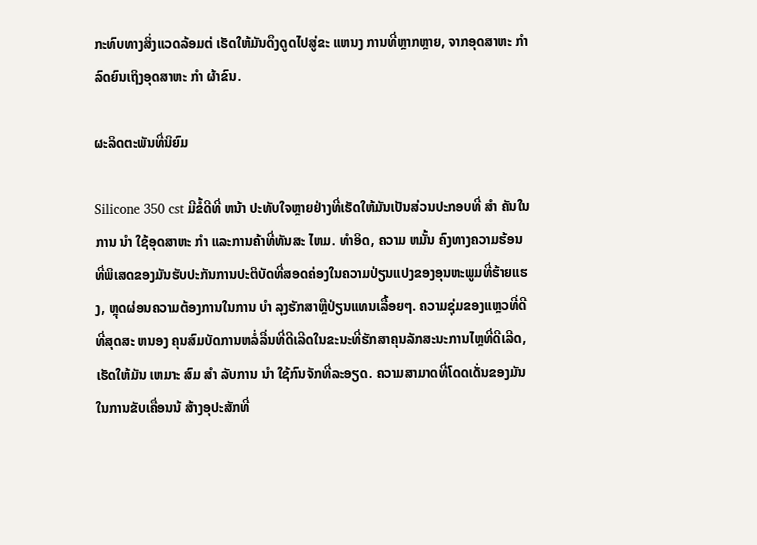ກະທົບທາງສິ່ງແວດລ້ອມຕ່ ເຮັດໃຫ້ມັນດຶງດູດໄປສູ່ຂະ ແຫນງ ການທີ່ຫຼາກຫຼາຍ, ຈາກອຸດສາຫະ ກໍາ ລົດຍົນເຖິງອຸດສາຫະ ກໍາ ຜ້າຂົນ.

ຜະລິດຕະພັນທີ່ນິຍົມ

Silicone 350 cst ມີຂໍ້ດີທີ່ ຫນ້າ ປະທັບໃຈຫຼາຍຢ່າງທີ່ເຮັດໃຫ້ມັນເປັນສ່ວນປະກອບທີ່ ສໍາ ຄັນໃນການ ນໍາ ໃຊ້ອຸດສາຫະ ກໍາ ແລະການຄ້າທີ່ທັນສະ ໄຫມ. ທໍາອິດ, ຄວາມ ຫມັ້ນ ຄົງທາງຄວາມຮ້ອນທີ່ພິເສດຂອງມັນຮັບປະກັນການປະຕິບັດທີ່ສອດຄ່ອງໃນຄວາມປ່ຽນແປງຂອງອຸນຫະພູມທີ່ຮ້າຍແຮງ, ຫຼຸດຜ່ອນຄວາມຕ້ອງການໃນການ ບໍາ ລຸງຮັກສາຫຼືປ່ຽນແທນເລື້ອຍໆ. ຄວາມຊຸ່ມຂອງແຫຼວທີ່ດີທີ່ສຸດສະ ຫນອງ ຄຸນສົມບັດການຫລໍ່ລື່ນທີ່ດີເລີດໃນຂະນະທີ່ຮັກສາຄຸນລັກສະນະການໄຫຼທີ່ດີເລີດ, ເຮັດໃຫ້ມັນ ເຫມາະ ສົມ ສໍາ ລັບການ ນໍາ ໃຊ້ກົນຈັກທີ່ລະອຽດ. ຄວາມສາມາດທີ່ໂດດເດັ່ນຂອງມັນໃນການຂັບເຄື່ອນນ້ ສ້າງອຸປະສັກທີ່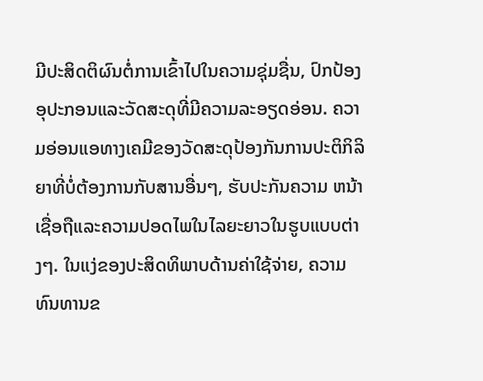ມີປະສິດຕິຜົນຕໍ່ການເຂົ້າໄປໃນຄວາມຊຸ່ມຊື່ນ, ປົກປ້ອງອຸປະກອນແລະວັດສະດຸທີ່ມີຄວາມລະອຽດອ່ອນ. ຄວາມອ່ອນແອທາງເຄມີຂອງວັດສະດຸປ້ອງກັນການປະຕິກິລິຍາທີ່ບໍ່ຕ້ອງການກັບສານອື່ນໆ, ຮັບປະກັນຄວາມ ຫນ້າ ເຊື່ອຖືແລະຄວາມປອດໄພໃນໄລຍະຍາວໃນຮູບແບບຕ່າງໆ. ໃນແງ່ຂອງປະສິດທິພາບດ້ານຄ່າໃຊ້ຈ່າຍ, ຄວາມທົນທານຂ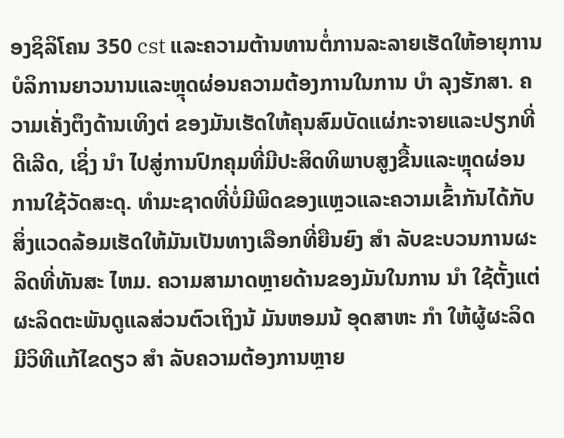ອງຊິລິໂຄນ 350 cst ແລະຄວາມຕ້ານທານຕໍ່ການລະລາຍເຮັດໃຫ້ອາຍຸການບໍລິການຍາວນານແລະຫຼຸດຜ່ອນຄວາມຕ້ອງການໃນການ ບໍາ ລຸງຮັກສາ. ຄວາມເຄັ່ງຕຶງດ້ານເທິງຕ່ ຂອງມັນເຮັດໃຫ້ຄຸນສົມບັດແຜ່ກະຈາຍແລະປຽກທີ່ດີເລີດ, ເຊິ່ງ ນໍາ ໄປສູ່ການປົກຄຸມທີ່ມີປະສິດທິພາບສູງຂື້ນແລະຫຼຸດຜ່ອນການໃຊ້ວັດສະດຸ. ທໍາມະຊາດທີ່ບໍ່ມີພິດຂອງແຫຼວແລະຄວາມເຂົ້າກັນໄດ້ກັບສິ່ງແວດລ້ອມເຮັດໃຫ້ມັນເປັນທາງເລືອກທີ່ຍືນຍົງ ສໍາ ລັບຂະບວນການຜະລິດທີ່ທັນສະ ໄຫມ. ຄວາມສາມາດຫຼາຍດ້ານຂອງມັນໃນການ ນໍາ ໃຊ້ຕັ້ງແຕ່ຜະລິດຕະພັນດູແລສ່ວນຕົວເຖິງນ້ ມັນຫອມນ້ ອຸດສາຫະ ກໍາ ໃຫ້ຜູ້ຜະລິດມີວິທີແກ້ໄຂດຽວ ສໍາ ລັບຄວາມຕ້ອງການຫຼາຍ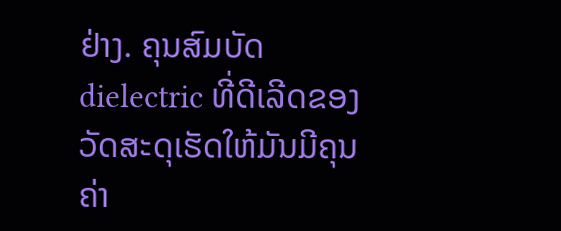ຢ່າງ. ຄຸນສົມບັດ dielectric ທີ່ດີເລີດຂອງວັດສະດຸເຮັດໃຫ້ມັນມີຄຸນຄ່າ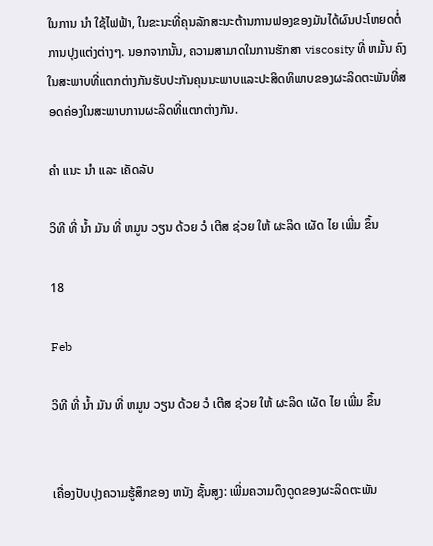ໃນການ ນໍາ ໃຊ້ໄຟຟ້າ, ໃນຂະນະທີ່ຄຸນລັກສະນະຕ້ານການຟອງຂອງມັນໄດ້ຜົນປະໂຫຍດຕໍ່ການປຸງແຕ່ງຕ່າງໆ. ນອກຈາກນັ້ນ, ຄວາມສາມາດໃນການຮັກສາ viscosity ທີ່ ຫມັ້ນ ຄົງໃນສະພາບທີ່ແຕກຕ່າງກັນຮັບປະກັນຄຸນນະພາບແລະປະສິດທິພາບຂອງຜະລິດຕະພັນທີ່ສອດຄ່ອງໃນສະພາບການຜະລິດທີ່ແຕກຕ່າງກັນ.

ຄໍາ ແນະ ນໍາ ແລະ ເຄັດລັບ

ວິທີ ທີ່ ນ້ຳ ມັນ ທີ່ ຫມູນ ວຽນ ດ້ວຍ ວໍ ເຕີສ ຊ່ວຍ ໃຫ້ ຜະລິດ ເຜັດ ໄຍ ເພີ່ມ ຂຶ້ນ

18

Feb

ວິທີ ທີ່ ນ້ຳ ມັນ ທີ່ ຫມູນ ວຽນ ດ້ວຍ ວໍ ເຕີສ ຊ່ວຍ ໃຫ້ ຜະລິດ ເຜັດ ໄຍ ເພີ່ມ ຂຶ້ນ


ເຄື່ອງປັບປຸງຄວາມຮູ້ສຶກຂອງ ຫນັງ ຊັ້ນສູງ: ເພີ່ມຄວາມດຶງດູດຂອງຜະລິດຕະພັນ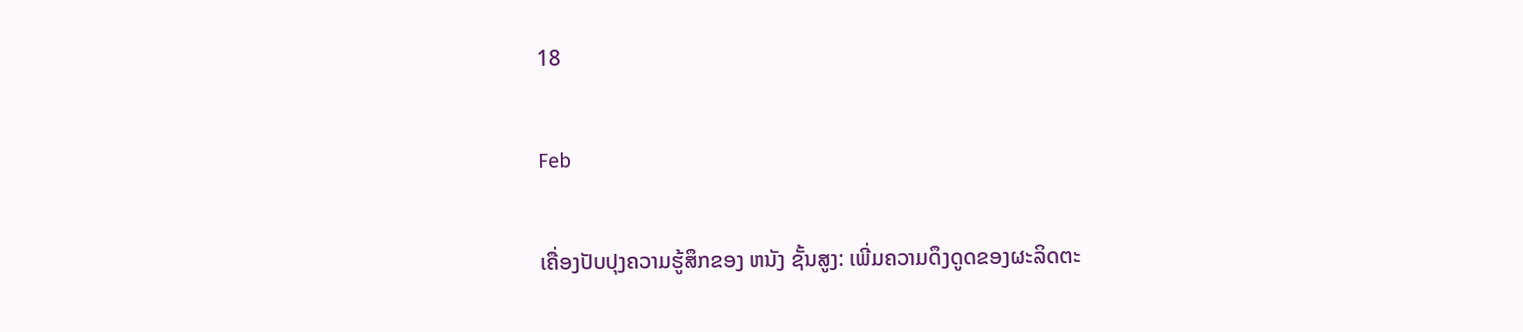18

Feb

ເຄື່ອງປັບປຸງຄວາມຮູ້ສຶກຂອງ ຫນັງ ຊັ້ນສູງ: ເພີ່ມຄວາມດຶງດູດຂອງຜະລິດຕະ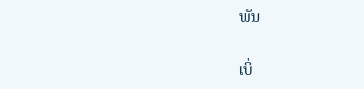ພັນ

ເບິ່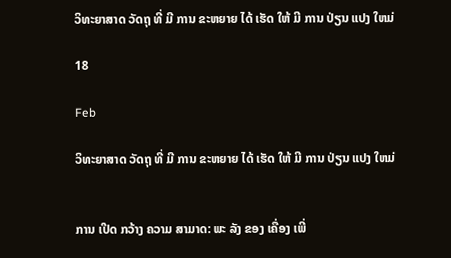ວິທະຍາສາດ ວັດຖຸ ທີ່ ມີ ການ ຂະຫຍາຍ ໄດ້ ເຮັດ ໃຫ້ ມີ ການ ປ່ຽນ ແປງ ໃຫມ່

18

Feb

ວິທະຍາສາດ ວັດຖຸ ທີ່ ມີ ການ ຂະຫຍາຍ ໄດ້ ເຮັດ ໃຫ້ ມີ ການ ປ່ຽນ ແປງ ໃຫມ່


ການ ເປີດ ກວ້າງ ຄວາມ ສາມາດ: ພະ ລັງ ຂອງ ເຄື່ອງ ເພີ່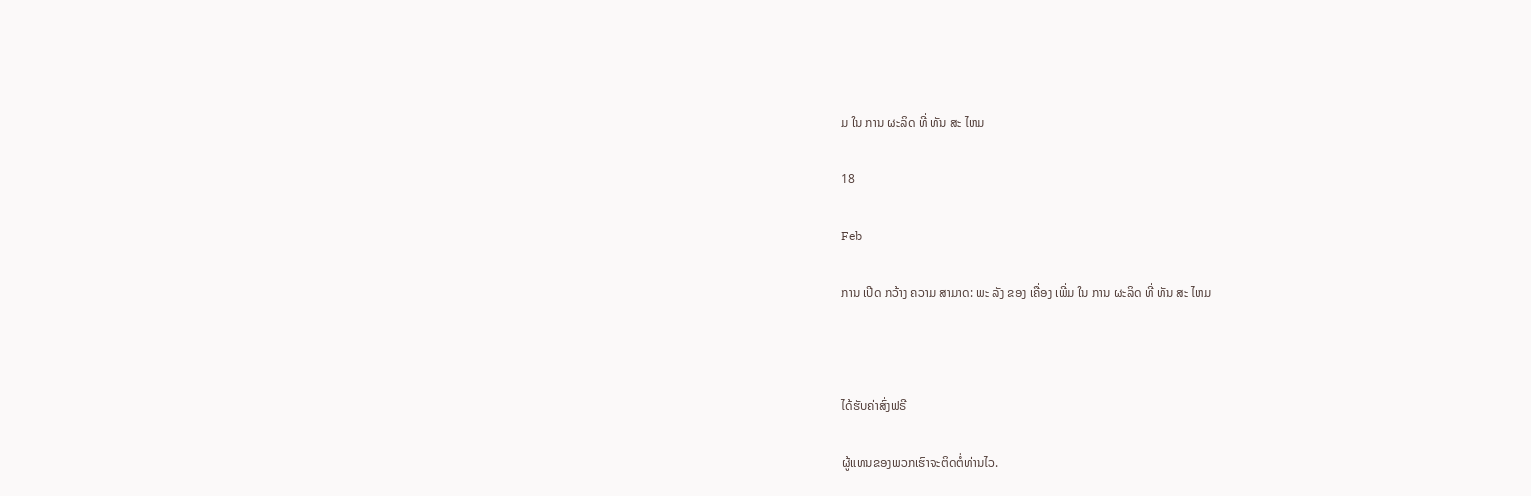ມ ໃນ ການ ຜະລິດ ທີ່ ທັນ ສະ ໄຫມ

18

Feb

ການ ເປີດ ກວ້າງ ຄວາມ ສາມາດ: ພະ ລັງ ຂອງ ເຄື່ອງ ເພີ່ມ ໃນ ການ ຜະລິດ ທີ່ ທັນ ສະ ໄຫມ



ໄດ້ຮັບຄ່າສົ່ງຟຣີ

ຜູ້ແທນຂອງພວກເຮົາຈະຕິດຕໍ່ທ່ານໄວ.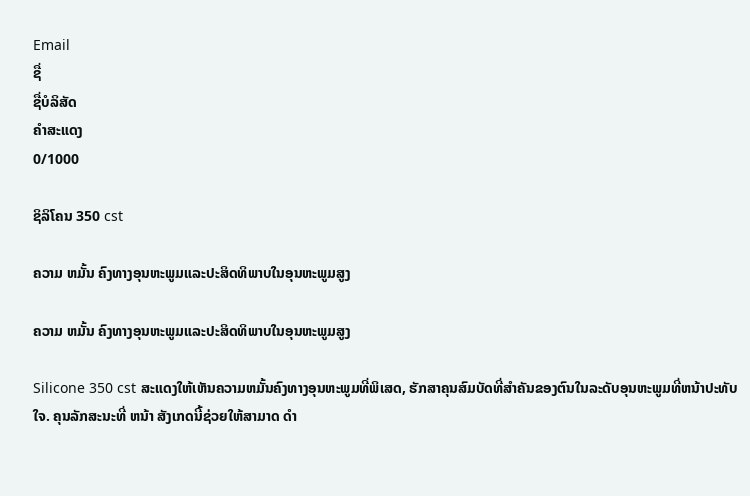Email
ຊື່
ຊື່ບໍລິສັດ
ຄຳສະແດງ
0/1000

ຊິລິໂຄນ 350 cst

ຄວາມ ຫມັ້ນ ຄົງທາງອຸນຫະພູມແລະປະສິດທິພາບໃນອຸນຫະພູມສູງ

ຄວາມ ຫມັ້ນ ຄົງທາງອຸນຫະພູມແລະປະສິດທິພາບໃນອຸນຫະພູມສູງ

Silicone 350 cst ສະແດງໃຫ້ເຫັນຄວາມຫມັ້ນຄົງທາງອຸນຫະພູມທີ່ພິເສດ, ຮັກສາຄຸນສົມບັດທີ່ສໍາຄັນຂອງຕົນໃນລະດັບອຸນຫະພູມທີ່ຫນ້າປະທັບໃຈ. ຄຸນລັກສະນະທີ່ ຫນ້າ ສັງເກດນີ້ຊ່ວຍໃຫ້ສາມາດ ດໍາ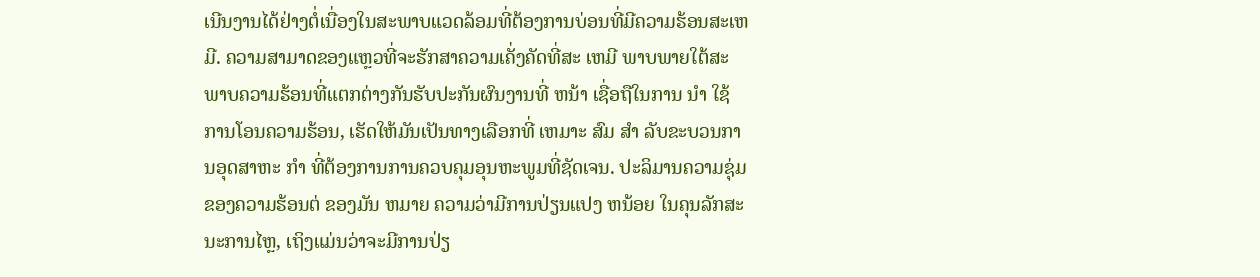ເນີນງານໄດ້ຢ່າງຕໍ່ເນື່ອງໃນສະພາບແວດລ້ອມທີ່ຕ້ອງການບ່ອນທີ່ມີຄວາມຮ້ອນສະເຫມີ. ຄວາມສາມາດຂອງແຫຼວທີ່ຈະຮັກສາຄວາມເຄັ່ງຄັດທີ່ສະ ເຫມີ ພາບພາຍໃຕ້ສະພາບຄວາມຮ້ອນທີ່ແຕກຕ່າງກັນຮັບປະກັນຜົນງານທີ່ ຫນ້າ ເຊື່ອຖືໃນການ ນໍາ ໃຊ້ການໂອນຄວາມຮ້ອນ, ເຮັດໃຫ້ມັນເປັນທາງເລືອກທີ່ ເຫມາະ ສົມ ສໍາ ລັບຂະບວນການອຸດສາຫະ ກໍາ ທີ່ຕ້ອງການການຄວບຄຸມອຸນຫະພູມທີ່ຊັດເຈນ. ປະລິມານຄວາມຊຸ່ມຂອງຄວາມຮ້ອນຕ່ ຂອງມັນ ຫມາຍ ຄວາມວ່າມີການປ່ຽນແປງ ຫນ້ອຍ ໃນຄຸນລັກສະນະການໄຫຼ, ເຖິງແມ່ນວ່າຈະມີການປ່ຽ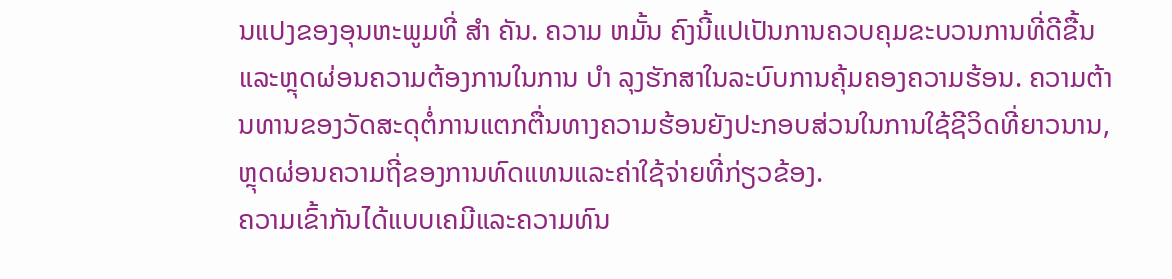ນແປງຂອງອຸນຫະພູມທີ່ ສໍາ ຄັນ. ຄວາມ ຫມັ້ນ ຄົງນີ້ແປເປັນການຄວບຄຸມຂະບວນການທີ່ດີຂື້ນແລະຫຼຸດຜ່ອນຄວາມຕ້ອງການໃນການ ບໍາ ລຸງຮັກສາໃນລະບົບການຄຸ້ມຄອງຄວາມຮ້ອນ. ຄວາມຕ້ານທານຂອງວັດສະດຸຕໍ່ການແຕກຕື່ນທາງຄວາມຮ້ອນຍັງປະກອບສ່ວນໃນການໃຊ້ຊີວິດທີ່ຍາວນານ, ຫຼຸດຜ່ອນຄວາມຖີ່ຂອງການທົດແທນແລະຄ່າໃຊ້ຈ່າຍທີ່ກ່ຽວຂ້ອງ.
ຄວາມເຂົ້າກັນໄດ້ແບບເຄມີແລະຄວາມທົນ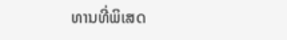ທານທີ່ພິເສດ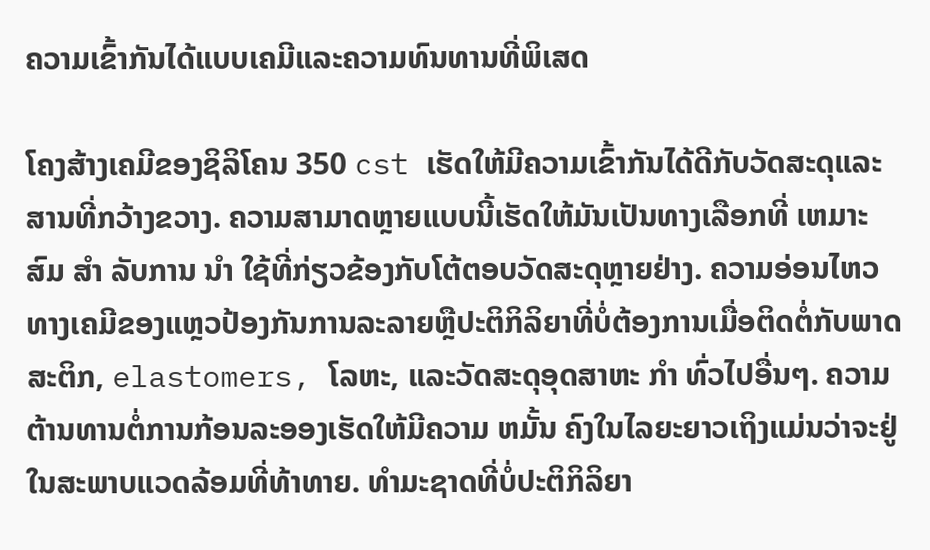ຄວາມເຂົ້າກັນໄດ້ແບບເຄມີແລະຄວາມທົນທານທີ່ພິເສດ

ໂຄງສ້າງເຄມີຂອງຊິລິໂຄນ 350 cst ເຮັດໃຫ້ມີຄວາມເຂົ້າກັນໄດ້ດີກັບວັດສະດຸແລະສານທີ່ກວ້າງຂວາງ. ຄວາມສາມາດຫຼາຍແບບນີ້ເຮັດໃຫ້ມັນເປັນທາງເລືອກທີ່ ເຫມາະ ສົມ ສໍາ ລັບການ ນໍາ ໃຊ້ທີ່ກ່ຽວຂ້ອງກັບໂຕ້ຕອບວັດສະດຸຫຼາຍຢ່າງ. ຄວາມອ່ອນໄຫວທາງເຄມີຂອງແຫຼວປ້ອງກັນການລະລາຍຫຼືປະຕິກິລິຍາທີ່ບໍ່ຕ້ອງການເມື່ອຕິດຕໍ່ກັບພາດສະຕິກ, elastomers, ໂລຫະ, ແລະວັດສະດຸອຸດສາຫະ ກໍາ ທົ່ວໄປອື່ນໆ. ຄວາມຕ້ານທານຕໍ່ການກ້ອນລະອອງເຮັດໃຫ້ມີຄວາມ ຫມັ້ນ ຄົງໃນໄລຍະຍາວເຖິງແມ່ນວ່າຈະຢູ່ໃນສະພາບແວດລ້ອມທີ່ທ້າທາຍ. ທໍາມະຊາດທີ່ບໍ່ປະຕິກິລິຍາ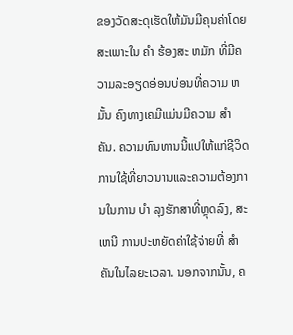ຂອງວັດສະດຸເຮັດໃຫ້ມັນມີຄຸນຄ່າໂດຍສະເພາະໃນ ຄໍາ ຮ້ອງສະ ຫມັກ ທີ່ມີຄວາມລະອຽດອ່ອນບ່ອນທີ່ຄວາມ ຫມັ້ນ ຄົງທາງເຄມີແມ່ນມີຄວາມ ສໍາ ຄັນ. ຄວາມທົນທານນີ້ແປໃຫ້ແກ່ຊີວິດການໃຊ້ທີ່ຍາວນານແລະຄວາມຕ້ອງການໃນການ ບໍາ ລຸງຮັກສາທີ່ຫຼຸດລົງ, ສະ ເຫນີ ການປະຫຍັດຄ່າໃຊ້ຈ່າຍທີ່ ສໍາ ຄັນໃນໄລຍະເວລາ. ນອກຈາກນັ້ນ, ຄ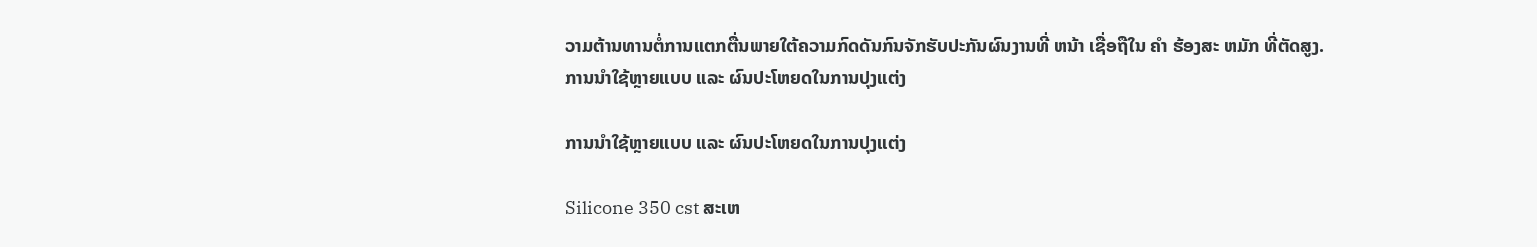ວາມຕ້ານທານຕໍ່ການແຕກຕື່ນພາຍໃຕ້ຄວາມກົດດັນກົນຈັກຮັບປະກັນຜົນງານທີ່ ຫນ້າ ເຊື່ອຖືໃນ ຄໍາ ຮ້ອງສະ ຫມັກ ທີ່ຕັດສູງ.
ການນໍາໃຊ້ຫຼາຍແບບ ແລະ ຜົນປະໂຫຍດໃນການປຸງແຕ່ງ

ການນໍາໃຊ້ຫຼາຍແບບ ແລະ ຜົນປະໂຫຍດໃນການປຸງແຕ່ງ

Silicone 350 cst ສະເຫ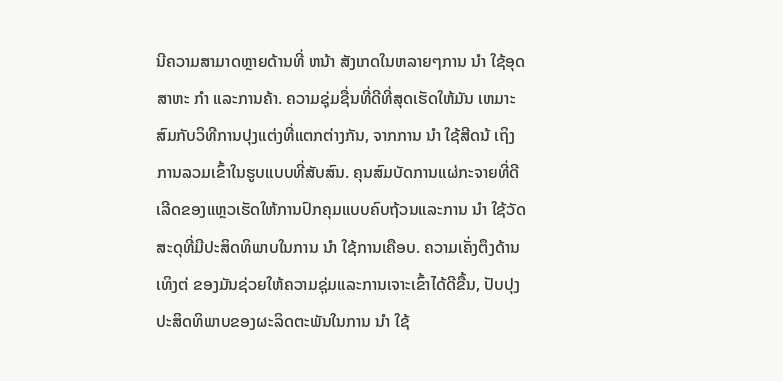ນີຄວາມສາມາດຫຼາຍດ້ານທີ່ ຫນ້າ ສັງເກດໃນຫລາຍໆການ ນໍາ ໃຊ້ອຸດສາຫະ ກໍາ ແລະການຄ້າ. ຄວາມຊຸ່ມຊື່ນທີ່ດີທີ່ສຸດເຮັດໃຫ້ມັນ ເຫມາະ ສົມກັບວິທີການປຸງແຕ່ງທີ່ແຕກຕ່າງກັນ, ຈາກການ ນໍາ ໃຊ້ສີດນ້ ເຖິງການລວມເຂົ້າໃນຮູບແບບທີ່ສັບສົນ. ຄຸນສົມບັດການແຜ່ກະຈາຍທີ່ດີເລີດຂອງແຫຼວເຮັດໃຫ້ການປົກຄຸມແບບຄົບຖ້ວນແລະການ ນໍາ ໃຊ້ວັດສະດຸທີ່ມີປະສິດທິພາບໃນການ ນໍາ ໃຊ້ການເຄືອບ. ຄວາມເຄັ່ງຕຶງດ້ານເທິງຕ່ ຂອງມັນຊ່ວຍໃຫ້ຄວາມຊຸ່ມແລະການເຈາະເຂົ້າໄດ້ດີຂື້ນ, ປັບປຸງປະສິດທິພາບຂອງຜະລິດຕະພັນໃນການ ນໍາ ໃຊ້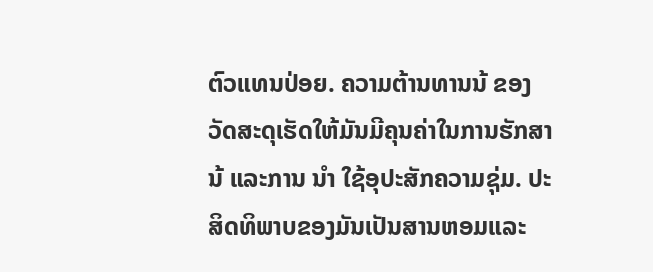ຕົວແທນປ່ອຍ. ຄວາມຕ້ານທານນ້ ຂອງວັດສະດຸເຮັດໃຫ້ມັນມີຄຸນຄ່າໃນການຮັກສານ້ ແລະການ ນໍາ ໃຊ້ອຸປະສັກຄວາມຊຸ່ມ. ປະສິດທິພາບຂອງມັນເປັນສານຫອມແລະ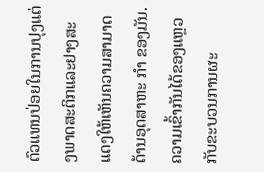ຕົວແທນປ່ອຍໃນການປຸງແຕ່ງພາດສະຕິກແລະຢາງສະແດງໃຫ້ເຫັນຄວາມສາມາດດ້ານອຸດສາຫະ ກໍາ ຂອງມັນ. ຄວາມເຂົ້າກັນໄດ້ຂອງແຫຼວກັບຂະບວນການຜະ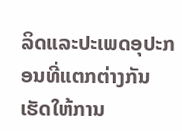ລິດແລະປະເພດອຸປະກອນທີ່ແຕກຕ່າງກັນເຮັດໃຫ້ການ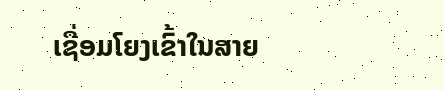ເຊື່ອມໂຍງເຂົ້າໃນສາຍ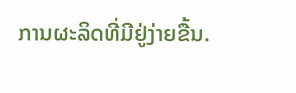ການຜະລິດທີ່ມີຢູ່ງ່າຍຂື້ນ.